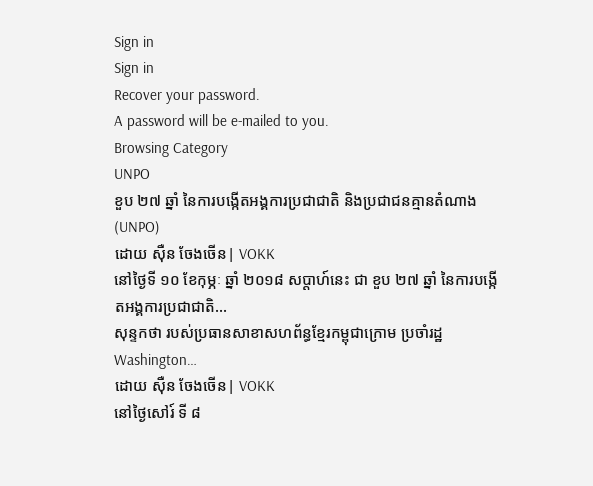Sign in
Sign in
Recover your password.
A password will be e-mailed to you.
Browsing Category
UNPO
ខួប ២៧ ឆ្នាំ នៃការបង្កើតអង្គការប្រជាជាតិ និងប្រជាជនគ្មានតំណាង (UNPO)
ដោយ ស៊ឺន ចែងចើន| VOKK
នៅថ្ងៃទី ១០ ខែកុម្ភៈ ឆ្នាំ ២០១៨ សប្ដាហ៍នេះ ជា ខួប ២៧ ឆ្នាំ នៃការបង្កើតអង្គការប្រជាជាតិ…
សុន្ទកថា របស់ប្រធានសាខាសហព័ន្ធខ្មែរកម្ពុជាក្រោម ប្រចាំរដ្ឋ Washington…
ដោយ ស៊ឺន ចែងចើន| VOKK
នៅថ្ងៃសៅរ៍ ទី ៨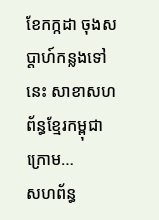ខែកក្កដា ចុងសប្ដាហ៍កន្លងទៅនេះ សាខាសហព័ន្ធខ្មែរកម្ពុជាក្រោម…
សហព័ន្ធ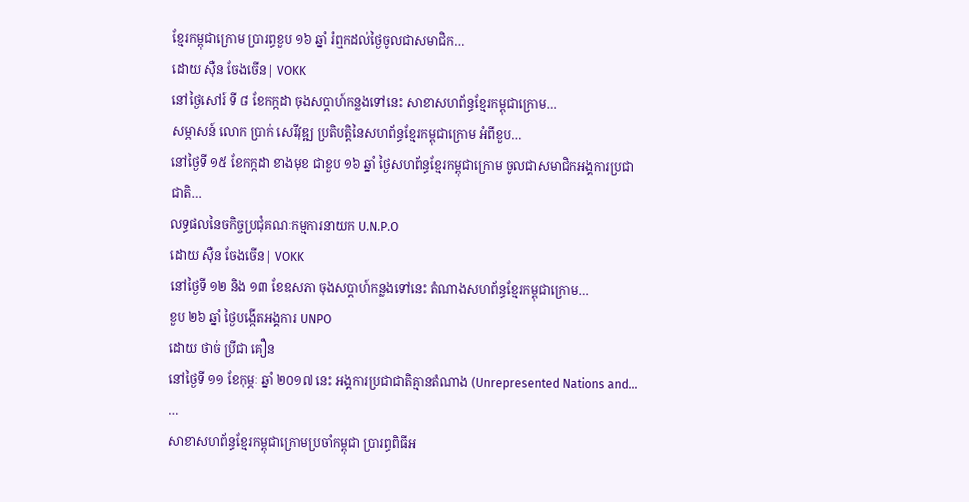ខ្មែរកម្ពុជាក្រោម ប្រារព្ធខួប ១៦ ឆ្នាំ រំឮកដល់ថ្ងៃចូលជាសមាជិក…
ដោយ ស៊ឺន ចែងចើន| VOKK
នៅថ្ងៃសៅរ៍ ទី ៨ ខែកក្កដា ចុងសប្ដាហ៍កន្លងទៅនេះ សាខាសហព័ន្ធខ្មែរកម្ពុជាក្រោម…
សម្ភាសន៍ លោក ប្រាក់ សេរីវុឌ្ឍ ប្រតិបត្តិនៃសហព័ន្ធខ្មែរកម្ពុជាក្រោម អំពីខួប…
នៅថ្ងៃទី ១៥ ខែកក្កដា ខាងមុខ ជាខួប ១៦ ឆ្នាំ ថ្ងៃសហព័ន្ធខ្មែរកម្ពុជាក្រោម ចូលជាសមាជិកអង្គការប្រជាជាតិ…
លទ្ធផលនៃចកិច្ចប្រជុំគណៈកម្មការនាយក U.N.P.O
ដោយ ស៊ឺន ចែងចើន| VOKK
នៅថ្ងៃទី ១២ និង ១៣ ខែឧសភា ចុងសប្ដាហ៍កន្លងទៅនេះ តំណាងសហព័ន្ធខ្មែរកម្ពុជាក្រោម…
ខួប ២៦ ឆ្នាំ ថ្ងៃបង្កើតអង្គការ UNPO
ដោយ ថាច់ ប្រីជា គឿន
នៅថ្ងៃទី ១១ ខែកុម្ភៈ ឆ្នាំ ២០១៧ នេះ អង្គការប្រជាជាតិគ្មានតំណាង (Unrepresented Nations and…
…
សាខាសហព័ន្ធខ្មែរកម្ពុជាក្រោមប្រចាំកម្ពុជា ប្រារព្ធពិធីអ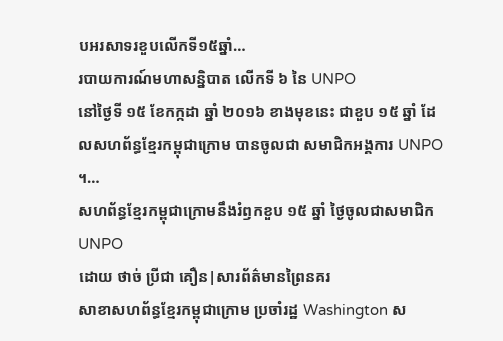បអរសាទរខួបលើកទី១៥ឆ្នាំ…
របាយការណ៍មហាសន្និបាត លើកទី ៦ នៃ UNPO
នៅថ្ងៃទី ១៥ ខែកក្កដា ឆ្នាំ ២០១៦ ខាងមុខនេះ ជាខួប ១៥ ឆ្នាំ ដែលសហព័ន្ធខ្មែរកម្ពុជាក្រោម បានចូលជា សមាជិកអង្គការ UNPO ។…
សហព័ន្ធខ្មែរកម្ពុជាក្រោមនឹងរំឭកខួប ១៥ ឆ្នាំ ថ្ងៃចូលជាសមាជិក UNPO
ដោយ ថាច់ ប្រីជា គឿន|សារព័ត៌មានព្រៃនគរ
សាខាសហព័ន្ធខ្មែរកម្ពុជាក្រោម ប្រចាំរដ្ឋ Washington ស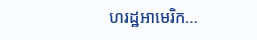ហរដ្ឋអាមេរិក…